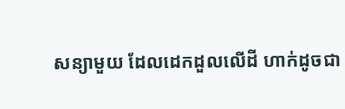សន្យាមួយ ដែលដេកដួលលើដី ហាក់ដូចជា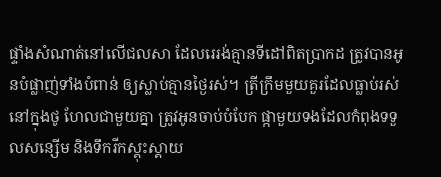ផ្ទាំងសំណាត់នៅលើជលសា ដែលរេរង់គ្មានទីដៅពិតប្រាកដ ត្រូវបានអូនបំផ្លាញ់ទាំងបំពាន់ ឲ្យស្លាប់គ្មានថ្ងៃរស់។ ត្រីក្រឹមមួយគួរដែលធ្លាប់រស់នៅក្នុងថូ ហែលជាមួយគ្នា ត្រូវអូនចាប់បំបែក ផ្កាមួយទងដែលកំពុងទទួលសន្សើម និងទឹករីកស្គុះស្គាយ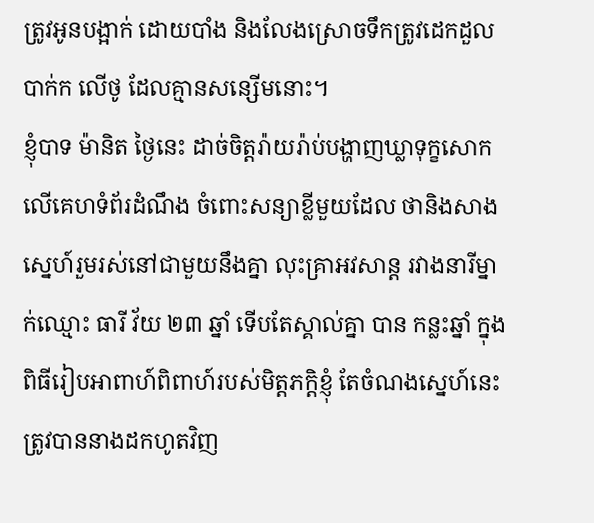ត្រូវអូនបង្អាក់ ដោយបាំង និងលែងស្រោចទឹកត្រូវដេកដួលបាក់ក លើថូ ដែលគ្មានសន្សើមនោះ។
ខ្ញុំបាទ ម៉ានិត ថ្ងៃនេះ ដាច់ចិត្តរ៉ាយរ៉ាប់បង្ហាញឃ្លាទុក្ខសោកលើគេហទំព័រដំណឹង ចំពោះសន្យាខ្លីមួយដែល ថានិងសាងស្នេហ៍រួមរស់នៅជាមួយនឹងគ្នា លុះគ្រាអវសាន្ត រវាងនារីម្នាក់ឈ្មោះ ធារី វ័យ ២៣ ឆ្នាំ ទើបតែស្គាល់គ្នា បាន កន្លះឆ្នាំ ក្នុងពិធីរៀបអាពាហ៍ពិពាហ៍របស់មិត្តភក្តិខ្ញុំ តែចំណងស្នេហ៍នេះត្រូវបាននាងដកហូតវិញ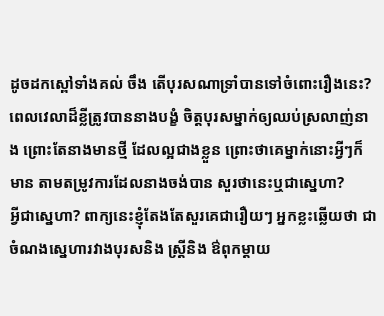ដូចដកស្ពៅទាំងគល់ ចឹង តើបុរសណាទ្រាំបានទៅចំពោះរឿងនេះ? ពេលវេលាដ៏ខ្លីត្រូវបាននាងបង្ខំ ចិត្តបុរសម្នាក់ឲ្យឈប់ស្រលាញ់នាង ព្រោះតែនាងមានថ្មី ដែលល្អជាងខ្លួន ព្រោះថាគេម្នាក់នោះអ្វីៗក៏មាន តាមតម្រូវការដែលនាងចង់បាន សួរថានេះឬជាស្នេហា?
អ្វីជាស្នេហា? ពាក្យនេះខ្ញុំតែងតែសួរគេជារឿយៗ អ្នកខ្លះឆ្លើយថា ជាចំណងស្នេហារវាងបុរសនិង ស្ត្រីនិង ឳពុកម្តាយ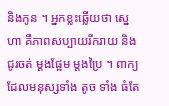និងកូន ។ អ្នកខ្លះឆ្លើយថា ស្នេហា គឺភាពសប្បាយរីករាយ និង ជូរចត់ ម្តងផ្អែម ម្តងប្រៃ ។ ពាក្យដែលមនុស្សទាំង តូច ទាំង ធំតែ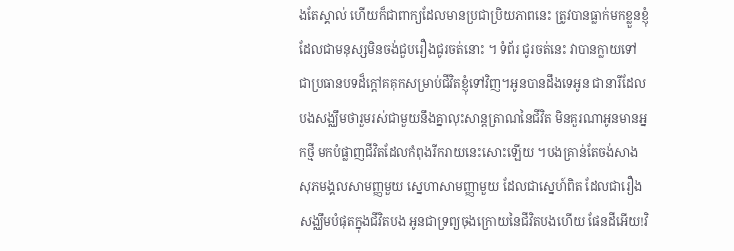ងតែស្គាល់ ហើយក៏ជាពាក្យដែលមានប្រជាប្រិយភាពនេះ ត្រូវបានធ្លាក់មកខ្លួនខ្ញុំ ដែលជាមនុស្សមិនចង់ជួបរឿងជូរចត់នោះ ។ ទំព័រ ជូរចត់នេះ វាបានក្លាយទៅជាប្រធានបទដ៏ក្តៅគគុកសម្រាប់ជីវិតខ្ញុំទៅវិញ។អូនបានដឹងទេអូន ជានារីដែលបងសង្ឈឹមថារួមរស់ជាមួយនឹងគ្នាលុះសាន្តត្រាណនៃជីវិត មិនគួរណាអូនមានអ្នកថ្មី មកបំផ្លាញជីវិតដែលកំពុងរីករាយនេះសោះឡើយ ។បងគ្រាន់តែចង់សាងសុភមង្គលសាមញ្ញមួយ ស្នេហាសាមញ្ញាមួយ ដែលជាស្នេហ៍ពិត ដែលជារឿងសង្ឈឹមបំផុតក្នុងជីវិតបង អូនជាទ្រព្យចុងក្រោយនៃជីវិតបងហើយ ផែនដីអើយ!វិ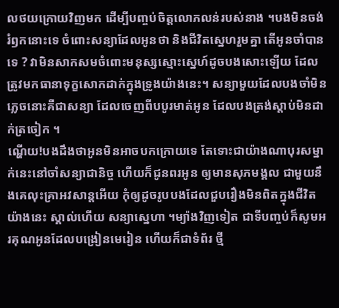លថយក្រោយវិញមក ដើម្បីបញ្ចប់ចិត្តលោភលន់របស់នាង ។បងមិនចង់រំឭកនោះទេ ចំពោះសន្យាដែលអូនថា និងជីវិតស្នេហរួមគ្នា តើអូនចាំបានទេ ? វាមិនសាកសមចំពោះមនុស្សស្មោះស្នេហ៍ដូចបងសោះឡើយ ដែលត្រូវមកធានាទុក្ខសោកដាក់ក្នុងទ្រូងយ៉ាងនេះ។ សន្យាមួយដែលបងចាំមិនភ្លេចនោះគឺជាសន្យា ដែលចេញពីបបូរមាត់អូន ដែលបងត្រង់ស្តាប់មិនដាក់ត្រចៀក ។
ណ្ហើយ!បងដឹងថាអូនមិនអាចបកក្រោយទេ តែទោះជាយ៉ាងណាបុរសម្នាក់នេះនៅចាំសន្យាជានិច្ច ហើយក៏ជូនពរអូន ឲ្យមានសុភមង្គល ជាមួយនឹងគេលុះគ្រាអវសាន្តអើយ កុំឲ្យដូចរូបបងដែលជួបរឿងមិនពិតក្នុងជីវិតយ៉ាងនេះ ស្គាល់ហើយ សន្យាស្នេហា ។ម្យ៉ាងវិញទៀត ជាទីបញ្ចប់ក៏សូមអរគុណអូនដែលបង្រៀនមេរៀន ហើយក៏ជាទំព័រ ថ្មី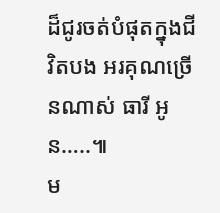ដ៏ជូរចត់បំផុតក្នុងជីវិតបង អរគុណច្រើនណាស់ ធារី អូន…..៕
ម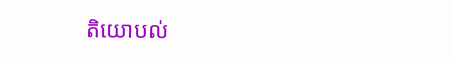តិយោបល់